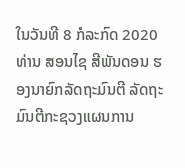ໃນວັນທີ 8 ກໍລະກົດ 2020 ທ່ານ ສອນໄຊ ສີພັນດອນ ຮອງນາຍົກລັດຖະມົນຕີ ລັດຖະມົນຕີກະຊວງແຜນການ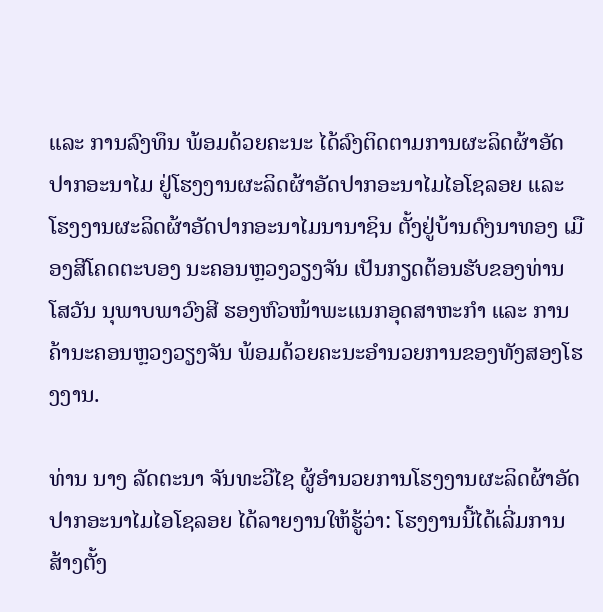ແລະ ການລົງທຶນ ພ້ອມດ້ວຍຄະນະ ໄດ້ລົງຕິດຕາມການຜະລິດຜ້າອັດປາກອະນາໄມ ຢູ່ໂຮງງານຜະລິດຜ້າອັດປາກອະນາໄມໄອໂຊລອຍ ແລະ ໂຮງງານຜະລິດຜ້າອັດປາກອະນາໄມນານາຊິນ ຕັ້ງຢູ່ບ້ານດົງນາທອງ ເມືອງສີໂຄດຕະບອງ ນະຄອນຫຼວງວຽງຈັນ ເປັນກຽດຕ້ອນຮັບຂອງທ່ານ ໂສວັນ ນຸພາບພາວົງສີ ຮອງຫົວໜ້າພະແນກອຸດສາຫະກຳ ແລະ ການຄ້ານະຄອນຫຼວງວຽງຈັນ ພ້ອມດ້ວຍຄະນະອຳນວຍການຂອງທັງສອງໂຮງງານ.

ທ່ານ ນາງ ລັດຕະນາ ຈັນທະວີໄຊ ຜູ້ອຳນວຍການໂຮງງານຜະລິດຜ້າອັດປາກອະນາໄມໄອໂຊລອຍ ໄດ້ລາຍງານໃຫ້ຮູ້ວ່າ: ໂຮງງານນີ້ໄດ້ເລີ່ມການສ້າງຕັ້ງ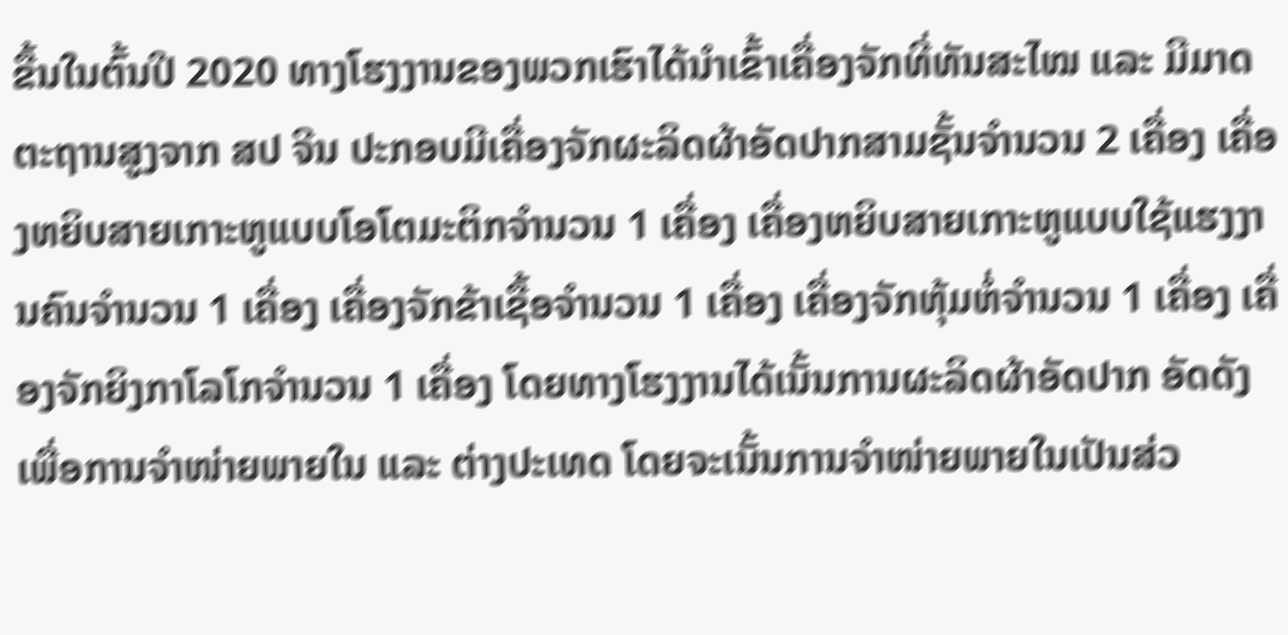ຂື້ນໃນຕົ້ນປີ 2020 ທາງໂຮງງານຂອງພວກເຮົາໄດ້ນຳເຂົ້າເຄື່ອງຈັກທີ່ທັນສະໄໝ ແລະ ມີມາດຕະຖານສູງຈາກ ສປ ຈີນ ປະກອບມີເຄື່ອງຈັກຜະລິດຜ້າອັດປາກສາມຊັ້ນຈຳນວນ 2 ເຄື່ອງ ເຄື່ອງຫຍິບສາຍເກາະຫູແບບໂອໂຕມະຕິກຈຳນວນ 1 ເຄື່ອງ ເຄື່ອງຫຍິບສາຍເກາະຫູແບບໃຊ້ແຮງງານຄົນຈຳນວນ 1 ເຄື່ອງ ເຄື່ອງຈັກຂ້າເຊື້ອຈຳນວນ 1 ເຄື່ອງ ເຄື່ອງຈັກຫຸ້ມຫໍ່ຈຳນວນ 1 ເຄື່ອງ ເຄື່ອງຈັກຍິງກາໂລໂກຈຳນວນ 1 ເຄື່ອງ ໂດຍທາງໂຮງງານໄດ້ເນັ້ນການຜະລິດຜ້າອັດປາກ ອັດດັງເພື່ອການຈຳໜ່າຍພາຍໃນ ແລະ ຕ່າງປະເທດ ໂດຍຈະເນັ້ນການຈຳໜ່າຍພາຍໃນເປັນສ່ວ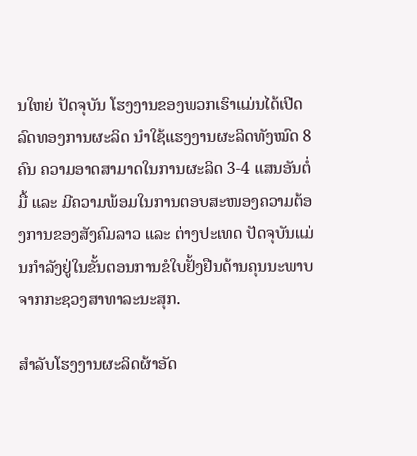ນໃຫຍ່ ປັດຈຸບັນ ໂຮງງານຂອງພວກເຮົາແມ່ນໄດ້ເປີດລົດທອງການຜະລິດ ນຳໃຊ້ແຮງງານຜະລິດທັງໝົດ 8 ຄົນ ຄວາມອາດສາມາດໃນການຜະລິດ 3-4 ແສນອັນຕໍ່ມື້ ແລະ ມີຄວາມພ້ອມໃນການຕອບສະໜອງຄວາມຕ້ອງການຂອງສັງຄົມລາວ ແລະ ຕ່າງປະເທດ ປັດຈຸບັນແມ່ນກຳລັງຢູ່ໃນຂັ້ນຕອນການຂໍໃບຢັ້ງຢືນດ້ານຄຸນນະພາບ ຈາກກະຊວງສາທາລະນະສຸກ.

ສຳລັບໂຮງງານຜະລິດຜ້າອັດ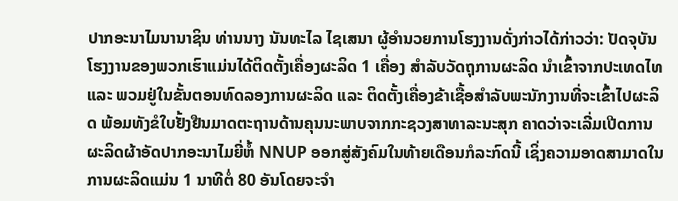ປາກອະນາໄມນານາຊິນ ທ່ານນາງ ນັນທະໄລ ໄຊເສນາ ຜູ້ອຳນວຍການໂຮງງານດັ່ງກ່າວໄດ້ກ່າວວ່າ: ປັດຈຸບັນ ໂຮງງານຂອງພວກເຮົາແມ່ນໄດ້ຕິດຕັ້ງເຄື່ອງຜະລິດ 1 ເຄື່ອງ ສຳລັບວັດຖຸການຜະລິດ ນຳເຂົ້າຈາກປະເທດໄທ ແລະ ພວມຢູ່ໃນຂັ້ນຕອນທົດລອງການຜະລິດ ແລະ ຕິດຕັ້ງເຄື່ອງຂ້າເຊື້ອສຳລັບພະນັກງານທີ່ຈະເຂົ້າໄປຜະລິດ ພ້ອມທັງຂໍໃບຢັ້ງຢືນມາດຕະຖານດ້ານຄຸນນະພາບຈາກກະຊວງສາທາລະນະສຸກ ຄາດວ່າຈະເລີ່ມເປີດການຜະລິດຜ້າອັດປາກອະນາໄມຍີ່ຫໍ້ NNUP ອອກສູ່ສັງຄົມໃນທ້າຍເດືອນກໍລະກົດນີ້ ເຊິ່ງຄວາມອາດສາມາດໃນການຜະລິດແມ່ນ 1 ນາທີຕໍ່ 80 ອັນໂດຍຈະຈຳ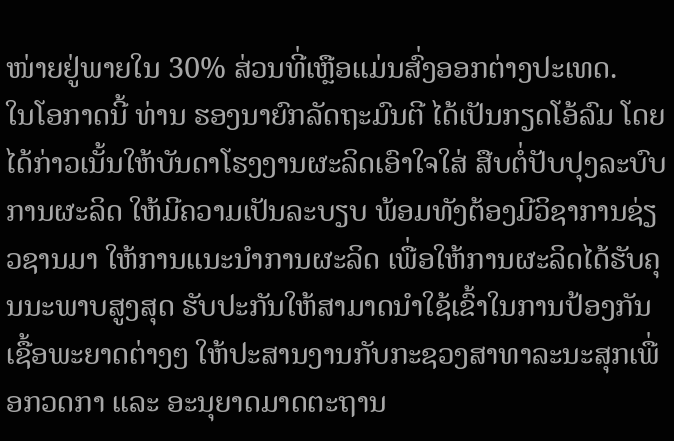ໜ່າຍຢູ່ພາຍໃນ 30% ສ່ວນທີ່ເຫຼືອແມ່ນສົ່ງອອກຕ່າງປະເທດ.
ໃນໂອກາດນີ້ ທ່ານ ຮອງນາຍົກລັດຖະມົນຕີ ໄດ້ເປັນກຽດໂອ້ລົມ ໂດຍໄດ້ກ່າວເນັ້ນໃຫ້ບັນດາໂຮງງານຜະລິດເອົາໃຈໃສ່ ສືບຕໍ່ປັບປຸງລະບົບການຜະລິດ ໃຫ້ມີຄວາມເປັນລະບຽບ ພ້ອມທັງຕ້ອງມີວິຊາການຊ່ຽວຊານມາ ໃຫ້ການແນະນຳການຜະລິດ ເພື່ອໃຫ້ການຜະລິດໄດ້ຮັບຄຸນນະພາບສູງສຸດ ຮັບປະກັນໃຫ້ສາມາດນຳໃຊ້ເຂົ້າໃນການປ້ອງກັນເຊື້ອພະຍາດຕ່າງໆ ໃຫ້ປະສານງານກັບກະຊວງສາທາລະນະສຸກເພື່ອກວດກາ ແລະ ອະນຸຍາດມາດຕະຖານ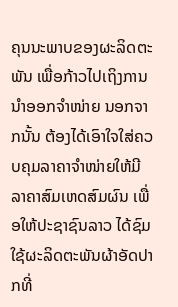ຄຸນນະພາບຂອງຜະລິດຕະພັນ ເພື່ອກ້າວໄປເຖິງການນຳອອກຈຳໜ່າຍ ນອກຈາກນັ້ນ ຕ້ອງໄດ້ເອົາໃຈໃສ່ຄວບຄຸມລາຄາຈຳໜ່າຍໃຫ້ມີລາຄາສົມເຫດສົມຜົນ ເພື່ອໃຫ້ປະຊາຊົນລາວ ໄດ້ຊົມໃຊ້ຜະລິດຕະພັນຜ້າອັດປາກທີ່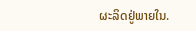ຜະລິດຢູ່ພາຍໃນ.